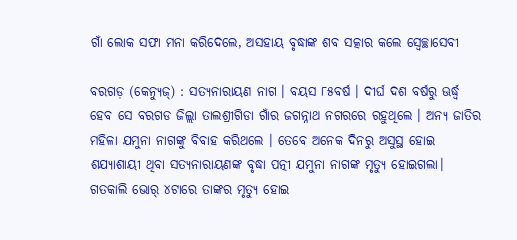ଗାଁ ଲୋକ ସଫା ମନା କରିଦେଲେ, ଅସହାୟ ବୃଦ୍ଧାଙ୍କ ଶବ ସତ୍କାର କଲେ ସ୍ବେଚ୍ଛାସେବୀ

ବରଗଡ଼ (କେନ୍ୟୁଜ୍‌) : ସତ୍ୟନାରାୟଣ ନାଗ । ବୟସ ୮୫ବର୍ଷ । ଦୀର୍ଘ ଦଶ ବର୍ଷରୁ ଊର୍ଦ୍ଧ୍ବ ହେବ ସେ ବରଗଡ ଜିଲ୍ଲା ତାଲଶ୍ରୀଗିଡା ଗାଁର ଜଗନ୍ନାଥ ନଗରରେ ରହୁଥିଲେ । ଅନ୍ୟ ଜାତିର ମହିଳା ଯମୁନା ନାଗଙ୍କୁ ବିବାହ କରିଥଲେ । ତେବେ ଅନେକ ଦିନରୁ ଅସୁସ୍ଥ ହୋଇ ଶଯ୍ୟାଶାୟୀ ଥିବା ସତ୍ୟନାରାୟଣଙ୍କ ବୃଦ୍ଧା ପତ୍ନୀ ଯମୁନା ନାଗଙ୍କ ମୃତ୍ୟୁ ହୋଇଗଲା। ଗତକାଲି ଭୋର୍ ୪ଟାରେ ତାଙ୍କର ମୃତ୍ୟୁ ହୋଇ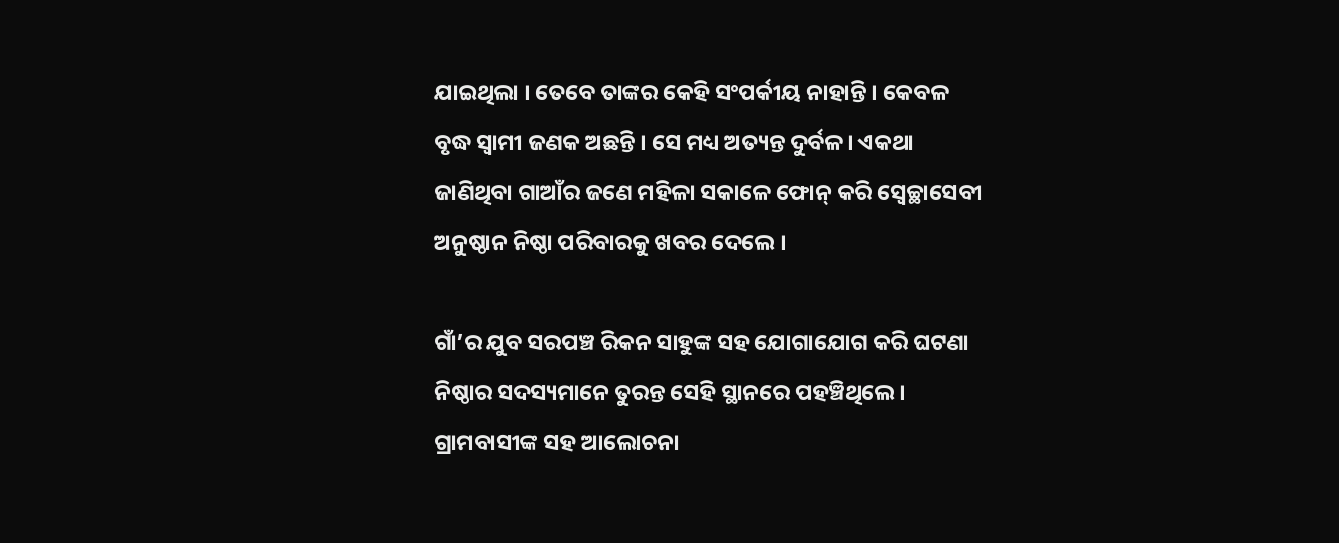ଯାଇଥିଲା । ତେବେ ତାଙ୍କର କେହି ସଂପର୍କୀୟ ନାହାନ୍ତି । କେବଳ ବୃଦ୍ଧ ସ୍ୱାମୀ ଜଣକ ଅଛନ୍ତି । ସେ ମଧ୍ୟ ଅତ୍ୟନ୍ତ ଦୁର୍ବଳ। ଏକଥା ଜାଣିଥିବା ଗାଆଁର ଜଣେ ମହିଳା ସକାଳେ ଫୋନ୍‌ କରି ସ୍ୱେଚ୍ଛାସେବୀ ଅନୁଷ୍ଠାନ ନିଷ୍ଠା ପରିବାରକୁ ଖବର ଦେଲେ ।

ଗାଁ’ର ଯୁବ ସରପଞ୍ଚ ରିକନ ସାହୁଙ୍କ ସହ ଯୋଗାଯୋଗ କରି ଘଟଣା ନିଷ୍ଠାର ସଦସ୍ୟମାନେ ତୁରନ୍ତ ସେହି ସ୍ଥାନରେ ପହଞ୍ଚିଥିଲେ। ଗ୍ରାମବାସୀଙ୍କ ସହ ଆଲୋଚନା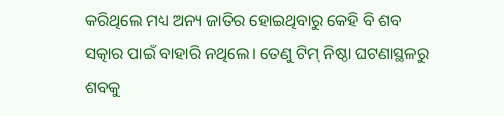କରିଥିଲେ ମଧ୍ୟ ଅନ୍ୟ ଜାତିର ହୋଇଥିବାରୁ କେହି ବି ଶବ ସତ୍କାର ପାଇଁ ବାହାରି ନଥିଲେ। ତେଣୁ ଟିମ୍ ନିଷ୍ଠା ଘଟଣାସ୍ଥଳରୁ ଶବକୁ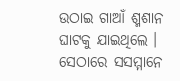ଉଠାଇ ଗାଆଁ ଶ୍ମଶାନ ଘାଟକୁ ଯାଇଥିଲେ । ସେଠାରେ ସସମ୍ମାନେ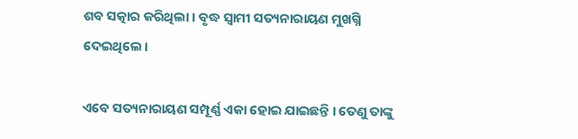ଶବ ସତ୍କାର କରିଥିଲା। ବୃଦ୍ଧ ସ୍ଵାମୀ ସତ୍ୟନାରାୟଣ ମୁଖଗ୍ନି ଦେଇଥିଲେ।

ଏବେ ସତ୍ୟନାରାୟଣ ସମ୍ପୂର୍ଣ୍ଣ ଏକା ହୋଇ ଯାଇଛନ୍ତି । ତେଣୁ ତାଙ୍କୁ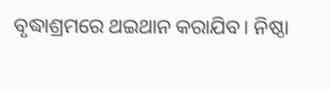ବୃଦ୍ଧାଶ୍ରମରେ ଥଇଥାନ କରାଯିବ। ନିଷ୍ଠା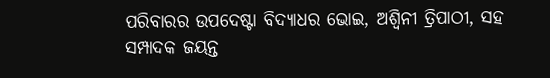ପରିବାରର ଉପଦେଷ୍ଟା ବିଦ୍ୟାଧର ଭୋଇ, ଅଶ୍ୱିନୀ ତ୍ରିପାଠୀ, ସହ ସମ୍ପାଦକ ଜୟନ୍ତ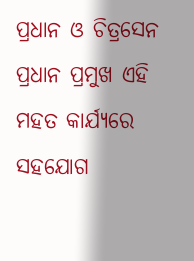ପ୍ରଧାନ ଓ ଚିତ୍ରସେନ ପ୍ରଧାନ ପ୍ରମୁଖ ଏହି ମହତ କାର୍ଯ୍ୟରେ ସହଯୋଗ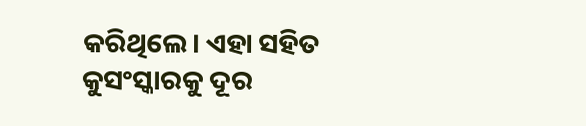କରିଥିଲେ। ଏହା ସହିତ କୁସଂସ୍କାରକୁ ଦୂର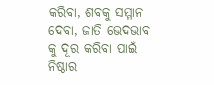କରିବା, ଶବକୁ ସମ୍ମାନ ଦେବା, ଜାତି ଭେଦଭାବ କୁ ଦୂର କରିବା ପାଇଁ ନିଷ୍ଠାର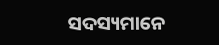ସଦସ୍ୟମାନେ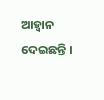ଆହ୍ଵାନ ଦେଇଛନ୍ତି ।